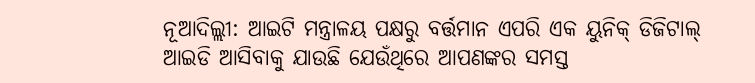ନୂଆଦିଲ୍ଲୀ: ଆଇଟି ମନ୍ତ୍ରାଳୟ ପକ୍ଷରୁ ବର୍ତ୍ତମାନ ଏପରି ଏକ ୟୁନିକ୍ ଡିଜିଟାଲ୍ ଆଇଡି ଆସିବାକୁ ଯାଉଛି ଯେଉଁଥିରେ ଆପଣଙ୍କର ସମସ୍ତ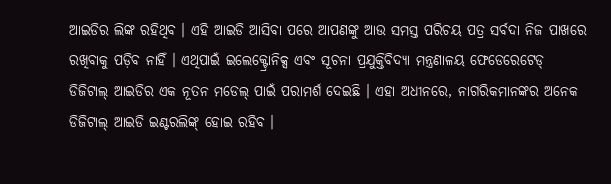ଆଇଡିର ଲିଙ୍କ ରହିଥିବ । ଏହି ଆଇଡି ଆସିବା ପରେ ଆପଣଙ୍କୁ ଆଉ ସମସ୍ତ ପରିଚୟ ପତ୍ର ସର୍ବଦା ନିଜ ପାଖରେ ରଖିବାକୁ ପଡ଼ିବ ନାହିଁ । ଏଥିପାଇଁ ଇଲେକ୍ଟ୍ରୋନିକ୍ସ ଏବଂ ସୂଚନା ପ୍ରଯୁକ୍ତିବିଦ୍ୟା ମନ୍ତ୍ରଣାଳୟ ଫେଡେରେଟେଡ୍ ଡିଜିଟାଲ୍ ଆଇଡିର ଏକ ନୂତନ ମଡେଲ୍ ପାଇଁ ପରାମର୍ଶ ଦେଇଛି । ଏହା ଅଧୀନରେ, ନାଗରିକମାନଙ୍କର ଅନେକ ଡିଜିଟାଲ୍ ଆଇଡି ଇଣ୍ଟରଲିଙ୍କ୍ ହୋଇ ରହିବ ।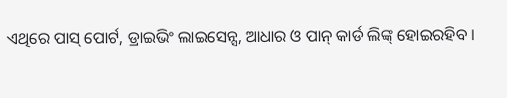ଏଥିରେ ପାସ୍ ପୋର୍ଟ, ଡ୍ରାଇଭିଂ ଲାଇସେନ୍ସ, ଆଧାର ଓ ପାନ୍ କାର୍ଡ ଲିଙ୍କ୍ ହୋଇରହିବ ।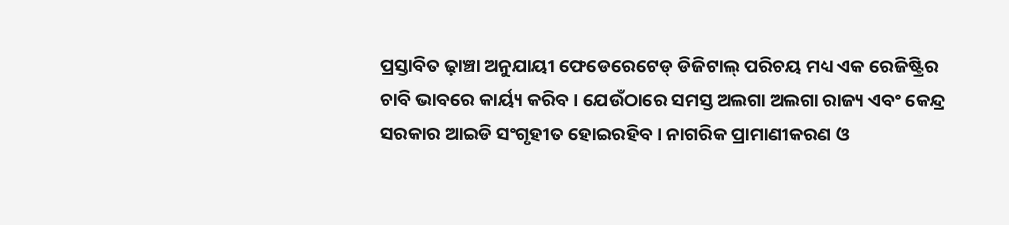ପ୍ରସ୍ତାବିତ ଢ଼ାଞ୍ଚା ଅନୁଯାୟୀ ଫେଡେରେଟେଡ୍ ଡିଜିଟାଲ୍ ପରିଚୟ ମଧ୍ୟ ଏକ ରେଜିଷ୍ଟ୍ରିର ଚାବି ଭାବରେ କାର୍ୟ୍ୟ କରିବ । ଯେଉଁଠାରେ ସମସ୍ତ ଅଲଗା ଅଲଗା ରାଜ୍ୟ ଏବଂ କେନ୍ଦ୍ର ସରକାର ଆଇଡି ସଂଗୃହୀତ ହୋଇରହିବ । ନାଗରିକ ପ୍ରାମାଣୀକରଣ ଓ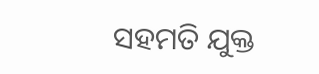ସହମତି ଯୁକ୍ତ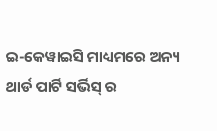ଇ-କେୱାଇସି ମାଧ୍ୟମରେ ଅନ୍ୟ ଥାର୍ଡ ପାର୍ଟି ସର୍ଭିସ୍ ର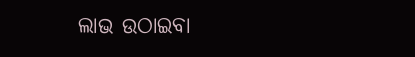ଲାଭ ଉଠାଇବା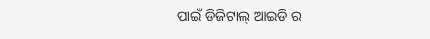ପାଇଁ ଡିଜିଟାଲ୍ ଆଇଡି ର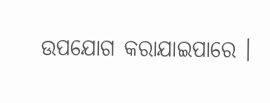ଉପଯୋଗ କରାଯାଇପାରେ ।